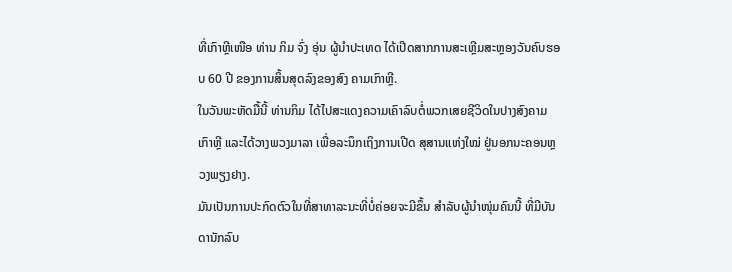ທີ່ເກົາຫຼີເໜືອ ທ່ານ ກິມ ຈົ່ງ ອຸ່ນ ຜູ້ນໍາປະເທດ ໄດ້ເປີດສາກການສະເຫຼີມສະຫຼອງວັນຄົບຮອບ 60 ປີ ຂອງການສິ້ນສຸດລົງຂອງສົງ ຄາມເກົາຫຼີ.
ໃນວັນພະຫັດມື້ນີ້ ທ່ານກິມ ໄດ້ໄປສະແດງຄວາມເຄົາລົບຕໍ່ພວກເສຍຊີວິດໃນປາງສົງຄາມເກົາຫຼີ ແລະໄດ້ວາງພວງມາລາ ເພື່ອລະນຶກເຖິງການເປີດ ສຸສານແຫ່ງໃໝ່ ຢູ່ນອກນະຄອນຫຼວງພຽງຢາງ.
ມັນເປັນການປະກົດຕົວໃນທີ່ສາທາລະນະທີ່ບໍ່ຄ່ອຍຈະມີຂຶ້ນ ສໍາລັບຜູ້ນໍາໜຸ່ມຄົນນີ້ ທີ່ມີບັນດານັກລົບ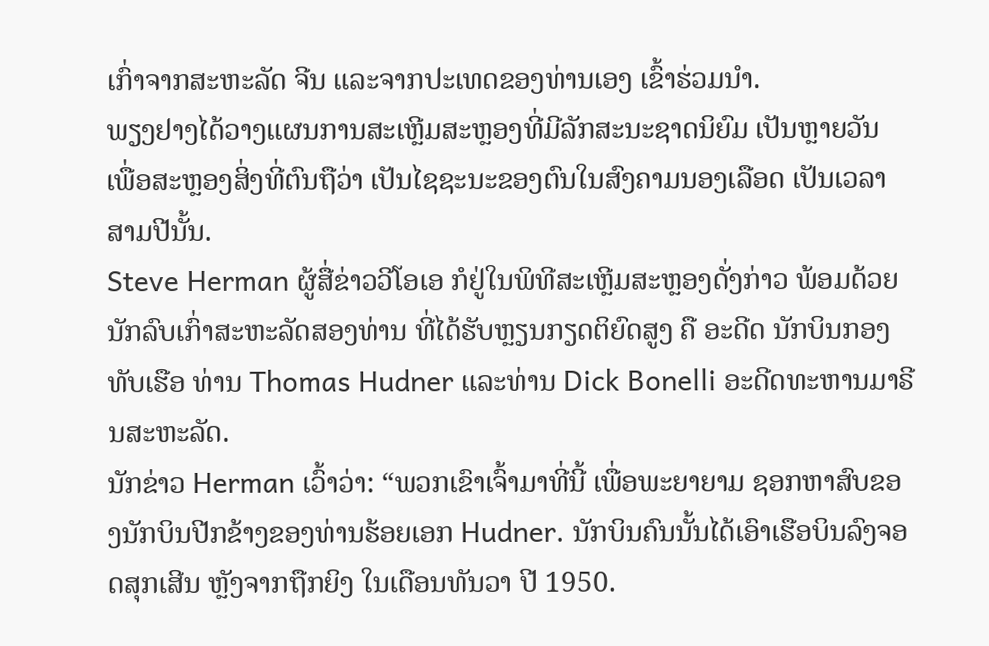ເກົ່າຈາກສະຫະລັດ ຈີນ ແລະຈາກປະເທດຂອງທ່ານເອງ ເຂົ້າຮ່ວມນໍາ.
ພຽງຢາງໄດ້ວາງແຜນການສະເຫຼີມສະຫຼອງທີ່ມີລັກສະນະຊາດນິຍົມ ເປັນຫຼາຍວັນ ເພື່ອສະຫຼອງສິ່ງທີ່ຕົນຖືວ່າ ເປັນໄຊຊະນະຂອງຕົນໃນສົງຄາມນອງເລືອດ ເປັນເວລາສາມປີນັ້ນ.
Steve Herman ຜູ້ສື່ຂ່າວວີໂອເອ ກໍຢູ່ໃນພິທີສະເຫຼີມສະຫຼອງດັ່ງກ່າວ ພ້ອມດ້ວຍນັກລົບເກົ່າສະຫະລັດສອງທ່ານ ທີ່ໄດ້ຮັບຫຼຽນກຽດຕິຍົດສູງ ຄື ອະດີດ ນັກບິນກອງທັບເຮືອ ທ່ານ Thomas Hudner ແລະທ່ານ Dick Bonelli ອະດີດທະຫານມາຣີນສະຫະລັດ.
ນັກຂ່າວ Herman ເວົ້າວ່າ: “ພວກເຂົາເຈົ້າມາທີ່ນີ້ ເພື່ອພະຍາຍາມ ຊອກຫາສົບຂອງນັກບິນປີກຂ້າງຂອງທ່ານຮ້ອຍເອກ Hudner. ນັກບິນຄົນນັ້ນໄດ້ເອົາເຮືອບິນລົງຈອດສຸກເສີນ ຫຼັງຈາກຖືກຍິງ ໃນເດືອນທັນວາ ປີ 1950.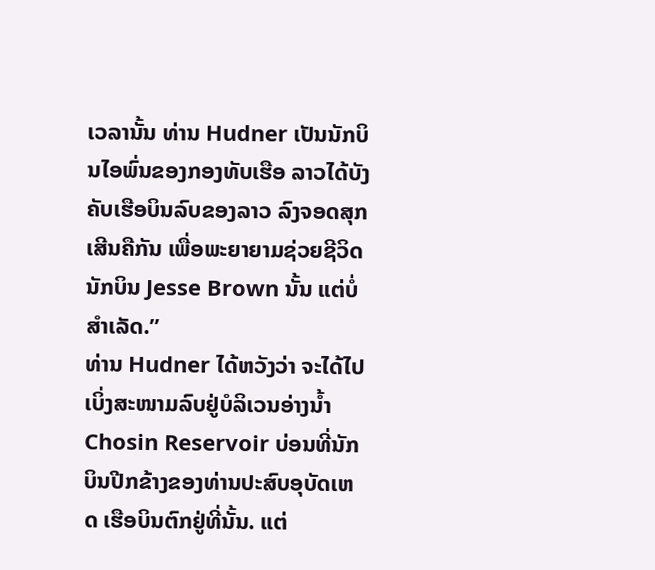ເວລານັ້ນ ທ່ານ Hudner ເປັນນັກບິນໄອພົ່ນຂອງກອງທັບເຮືອ ລາວໄດ້ບັງຄັບເຮືອບິນລົບຂອງລາວ ລົງຈອດສຸກເສີນຄືກັນ ເພື່ອພະຍາຍາມຊ່ວຍຊີວິດນັກບິນ Jesse Brown ນັ້ນ ແຕ່ບໍ່ສໍາເລັດ.”
ທ່ານ Hudner ໄດ້ຫວັງວ່າ ຈະໄດ້ໄປເບິ່ງສະໜາມລົບຢູ່ບໍລິເວນອ່າງນໍ້າ Chosin Reservoir ບ່ອນທີ່ນັກບິນປີກຂ້າງຂອງທ່ານປະສົບອຸບັດເຫດ ເຮືອບິນຕົກຢູ່ທີ່ນັ້ນ. ແຕ່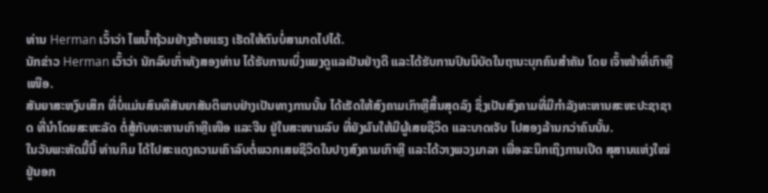ທ່ານ Herman ເວົ້າວ່າ ໄພນໍ້າຖ້ວມຢ່າງຮ້າຍແຮງ ເຮັດໃຫ້ຕົນບໍ່ສາມາດໄປໄດ້.
ນັກຂ່າວ Herman ເວົ້າວ່າ ນັກລົບເກົ່າທັງສອງທ່ານ ໄດ້ຮັບການເບິ່ງແຍງດູແລເປັນຢ່າງດີ ແລະໄດ້ຮັບການປົນນິບັດໃນຖານະບຸກຄົນສໍາຄັນ ໂດຍ ເຈົ້າໜ້າທີ່ເກົາຫຼີເໜືອ.
ສັນຍາສະຫງົບເສິກ ທີ່ບໍ່ແມ່ນສົນທິສັນຍາສັນຕິພາບຢ່າງເປັນທາງການນັ້ນ ໄດ້ເຮັດໃຫ້ສົງຄາມເກົາຫຼີສິ້ນສຸດລົງ ຊຶ່ງເປັນສົງຄາມທີ່ມີກໍາລັງທະຫານສະຫະປະຊາຊາດ ທີ່ນໍາໂດຍສະຫະລັດ ຕໍ່ສູ້ກັບທະຫານເກົາຫຼີເໜືອ ແລະຈີນ ຢູ່ໃນສະໜາມລົບ ທີ່ຍັງຜົນໃຫ້ມີຜູ້ເສຍຊີວິດ ແລະບາດເຈັບ ໄປສອງລ້ານກວ່າຄົນນັ້ນ.
ໃນວັນພະຫັດມື້ນີ້ ທ່ານກິມ ໄດ້ໄປສະແດງຄວາມເຄົາລົບຕໍ່ພວກເສຍຊີວິດໃນປາງສົງຄາມເກົາຫຼີ ແລະໄດ້ວາງພວງມາລາ ເພື່ອລະນຶກເຖິງການເປີດ ສຸສານແຫ່ງໃໝ່ ຢູ່ນອກ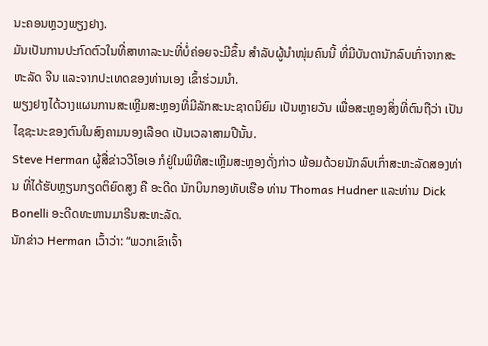ນະຄອນຫຼວງພຽງຢາງ.
ມັນເປັນການປະກົດຕົວໃນທີ່ສາທາລະນະທີ່ບໍ່ຄ່ອຍຈະມີຂຶ້ນ ສໍາລັບຜູ້ນໍາໜຸ່ມຄົນນີ້ ທີ່ມີບັນດານັກລົບເກົ່າຈາກສະຫະລັດ ຈີນ ແລະຈາກປະເທດຂອງທ່ານເອງ ເຂົ້າຮ່ວມນໍາ.
ພຽງຢາງໄດ້ວາງແຜນການສະເຫຼີມສະຫຼອງທີ່ມີລັກສະນະຊາດນິຍົມ ເປັນຫຼາຍວັນ ເພື່ອສະຫຼອງສິ່ງທີ່ຕົນຖືວ່າ ເປັນໄຊຊະນະຂອງຕົນໃນສົງຄາມນອງເລືອດ ເປັນເວລາສາມປີນັ້ນ.
Steve Herman ຜູ້ສື່ຂ່າວວີໂອເອ ກໍຢູ່ໃນພິທີສະເຫຼີມສະຫຼອງດັ່ງກ່າວ ພ້ອມດ້ວຍນັກລົບເກົ່າສະຫະລັດສອງທ່ານ ທີ່ໄດ້ຮັບຫຼຽນກຽດຕິຍົດສູງ ຄື ອະດີດ ນັກບິນກອງທັບເຮືອ ທ່ານ Thomas Hudner ແລະທ່ານ Dick Bonelli ອະດີດທະຫານມາຣີນສະຫະລັດ.
ນັກຂ່າວ Herman ເວົ້າວ່າ: “ພວກເຂົາເຈົ້າ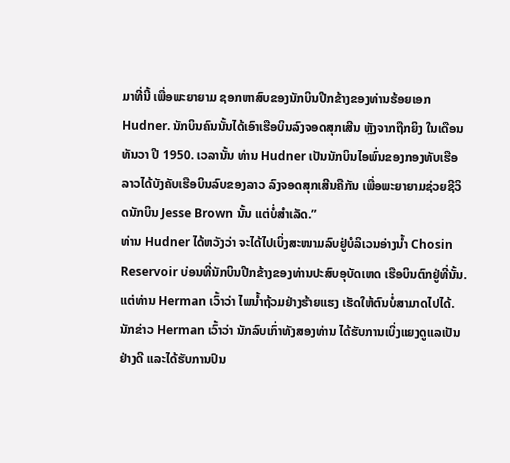ມາທີ່ນີ້ ເພື່ອພະຍາຍາມ ຊອກຫາສົບຂອງນັກບິນປີກຂ້າງຂອງທ່ານຮ້ອຍເອກ Hudner. ນັກບິນຄົນນັ້ນໄດ້ເອົາເຮືອບິນລົງຈອດສຸກເສີນ ຫຼັງຈາກຖືກຍິງ ໃນເດືອນທັນວາ ປີ 1950. ເວລານັ້ນ ທ່ານ Hudner ເປັນນັກບິນໄອພົ່ນຂອງກອງທັບເຮືອ ລາວໄດ້ບັງຄັບເຮືອບິນລົບຂອງລາວ ລົງຈອດສຸກເສີນຄືກັນ ເພື່ອພະຍາຍາມຊ່ວຍຊີວິດນັກບິນ Jesse Brown ນັ້ນ ແຕ່ບໍ່ສໍາເລັດ.”
ທ່ານ Hudner ໄດ້ຫວັງວ່າ ຈະໄດ້ໄປເບິ່ງສະໜາມລົບຢູ່ບໍລິເວນອ່າງນໍ້າ Chosin Reservoir ບ່ອນທີ່ນັກບິນປີກຂ້າງຂອງທ່ານປະສົບອຸບັດເຫດ ເຮືອບິນຕົກຢູ່ທີ່ນັ້ນ. ແຕ່ທ່ານ Herman ເວົ້າວ່າ ໄພນໍ້າຖ້ວມຢ່າງຮ້າຍແຮງ ເຮັດໃຫ້ຕົນບໍ່ສາມາດໄປໄດ້.
ນັກຂ່າວ Herman ເວົ້າວ່າ ນັກລົບເກົ່າທັງສອງທ່ານ ໄດ້ຮັບການເບິ່ງແຍງດູແລເປັນຢ່າງດີ ແລະໄດ້ຮັບການປົນ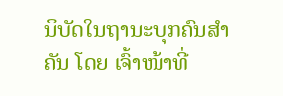ນິບັດໃນຖານະບຸກຄົນສໍາຄັນ ໂດຍ ເຈົ້າໜ້າທີ່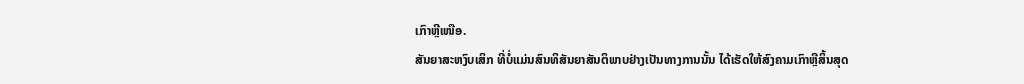ເກົາຫຼີເໜືອ.
ສັນຍາສະຫງົບເສິກ ທີ່ບໍ່ແມ່ນສົນທິສັນຍາສັນຕິພາບຢ່າງເປັນທາງການນັ້ນ ໄດ້ເຮັດໃຫ້ສົງຄາມເກົາຫຼີສິ້ນສຸດ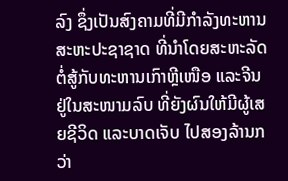ລົງ ຊຶ່ງເປັນສົງຄາມທີ່ມີກໍາລັງທະຫານສະຫະປະຊາຊາດ ທີ່ນໍາໂດຍສະຫະລັດ ຕໍ່ສູ້ກັບທະຫານເກົາຫຼີເໜືອ ແລະຈີນ ຢູ່ໃນສະໜາມລົບ ທີ່ຍັງຜົນໃຫ້ມີຜູ້ເສຍຊີວິດ ແລະບາດເຈັບ ໄປສອງລ້ານກວ່າ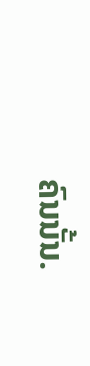ຄົນນັ້ນ.